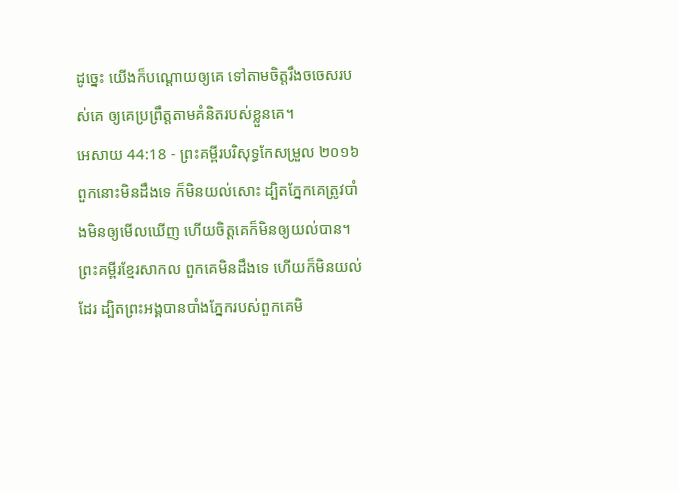ដូច្នេះ យើងក៏បណ្ដោយឲ្យគេ ទៅតាមចិត្តរឹងចចេសរបស់គេ ឲ្យគេប្រព្រឹត្តតាមគំនិតរបស់ខ្លួនគេ។
អេសាយ 44:18 - ព្រះគម្ពីរបរិសុទ្ធកែសម្រួល ២០១៦ ពួកនោះមិនដឹងទេ ក៏មិនយល់សោះ ដ្បិតភ្នែកគេត្រូវបាំងមិនឲ្យមើលឃើញ ហើយចិត្តគេក៏មិនឲ្យយល់បាន។ ព្រះគម្ពីរខ្មែរសាកល ពួកគេមិនដឹងទេ ហើយក៏មិនយល់ដែរ ដ្បិតព្រះអង្គបានបាំងភ្នែករបស់ពួកគេមិ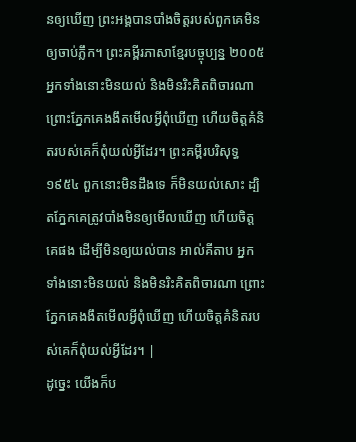នឲ្យឃើញ ព្រះអង្គបានបាំងចិត្តរបស់ពួកគេមិនឲ្យចាប់ភ្លឹក។ ព្រះគម្ពីរភាសាខ្មែរបច្ចុប្បន្ន ២០០៥ អ្នកទាំងនោះមិនយល់ និងមិនរិះគិតពិចារណា ព្រោះភ្នែកគេងងឹតមើលអ្វីពុំឃើញ ហើយចិត្តគំនិតរបស់គេក៏ពុំយល់អ្វីដែរ។ ព្រះគម្ពីរបរិសុទ្ធ ១៩៥៤ ពួកនោះមិនដឹងទេ ក៏មិនយល់សោះ ដ្បិតភ្នែកគេត្រូវបាំងមិនឲ្យមើលឃើញ ហើយចិត្តគេផង ដើម្បីមិនឲ្យយល់បាន អាល់គីតាប អ្នកទាំងនោះមិនយល់ និងមិនរិះគិតពិចារណា ព្រោះភ្នែកគេងងឹតមើលអ្វីពុំឃើញ ហើយចិត្តគំនិតរបស់គេក៏ពុំយល់អ្វីដែរ។ |
ដូច្នេះ យើងក៏ប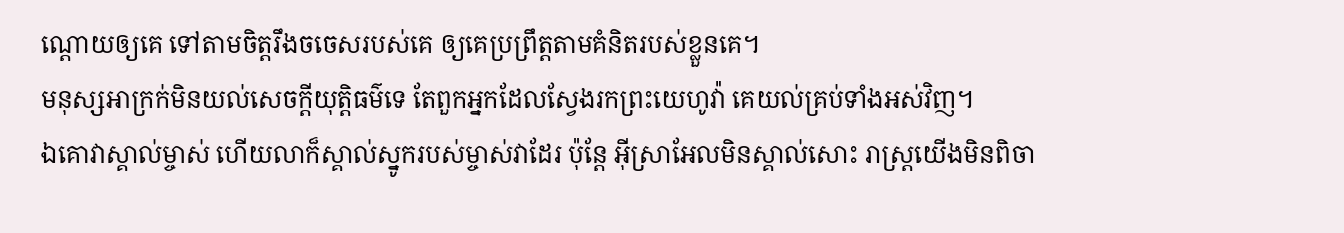ណ្ដោយឲ្យគេ ទៅតាមចិត្តរឹងចចេសរបស់គេ ឲ្យគេប្រព្រឹត្តតាមគំនិតរបស់ខ្លួនគេ។
មនុស្សអាក្រក់មិនយល់សេចក្ដីយុត្តិធម៌ទេ តែពួកអ្នកដែលស្វែងរកព្រះយេហូវ៉ា គេយល់គ្រប់ទាំងអស់វិញ។
ឯគោវាស្គាល់ម្ចាស់ ហើយលាក៏ស្គាល់ស្នូករបស់ម្ចាស់វាដែរ ប៉ុន្តែ អ៊ីស្រាអែលមិនស្គាល់សោះ រាស្ត្រយើងមិនពិចា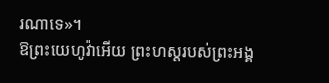រណាទេ»។
ឱព្រះយេហូវ៉ាអើយ ព្រះហស្តរបស់ព្រះអង្គ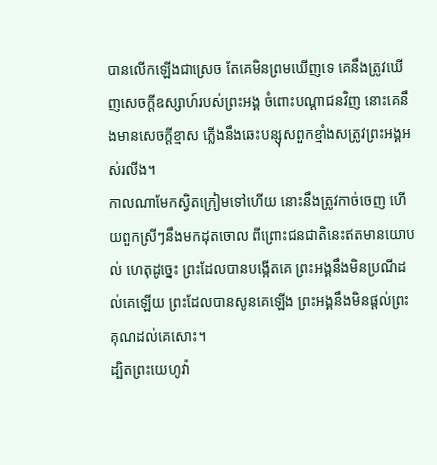បានលើកឡើងជាស្រេច តែគេមិនព្រមឃើញទេ គេនឹងត្រូវឃើញសេចក្ដីឧស្សាហ៍របស់ព្រះអង្គ ចំពោះបណ្ដាជនវិញ នោះគេនឹងមានសេចក្ដីខ្មាស ភ្លើងនឹងឆេះបន្សុសពួកខ្មាំងសត្រូវព្រះអង្គអស់រលីង។
កាលណាមែកស្វិតក្រៀមទៅហើយ នោះនឹងត្រូវកាច់ចេញ ហើយពួកស្រីៗនឹងមកដុតចោល ពីព្រោះជនជាតិនេះឥតមានយោបល់ ហេតុដូច្នេះ ព្រះដែលបានបង្កើតគេ ព្រះអង្គនឹងមិនប្រណីដល់គេឡើយ ព្រះដែលបានសូនគេឡើង ព្រះអង្គនឹងមិនផ្តល់ព្រះគុណដល់គេសោះ។
ដ្បិតព្រះយេហូវ៉ា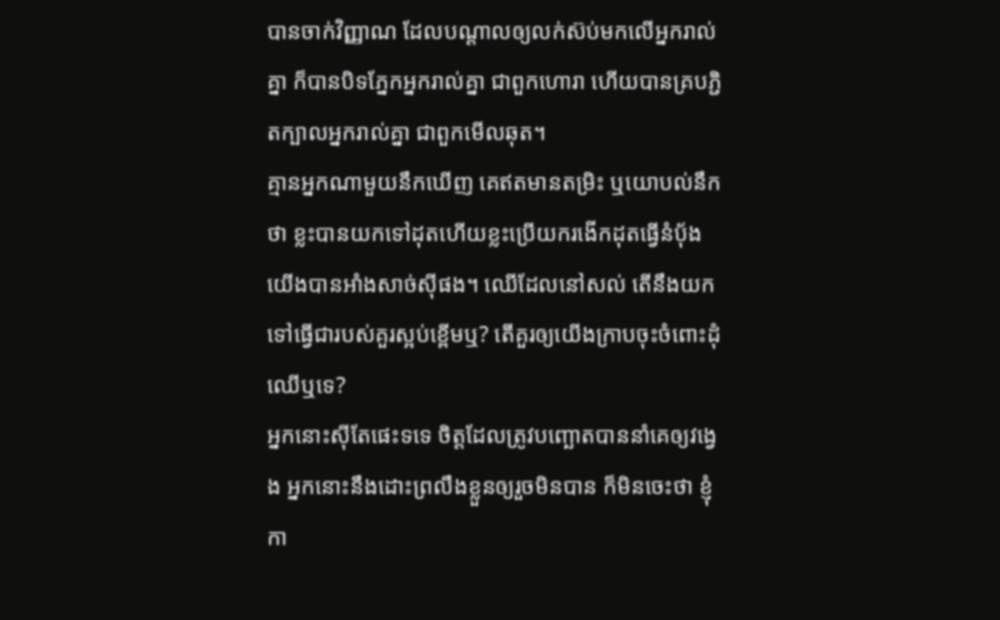បានចាក់វិញ្ញាណ ដែលបណ្ដាលឲ្យលក់ស៊ប់មកលើអ្នករាល់គ្នា ក៏បានបិទភ្នែកអ្នករាល់គ្នា ជាពួកហោរា ហើយបានគ្របភ្ជិតក្បាលអ្នករាល់គ្នា ជាពួកមើលឆុត។
គ្មានអ្នកណាមួយនឹកឃើញ គេឥតមានតម្រិះ ឬយោបល់នឹកថា ខ្លះបានយកទៅដុតហើយខ្លះប្រើយករងើកដុតធ្វើនំបុ័ង យើងបានអាំងសាច់ស៊ីផង។ ឈើដែលនៅសល់ តើនឹងយកទៅធ្វើជារបស់គួរស្អប់ខ្ពើមឬ? តើគួរឲ្យយើងក្រាបចុះចំពោះដុំឈើឬទេ?
អ្នកនោះស៊ីតែផេះទទេ ចិត្តដែលត្រូវបញ្ឆោតបាននាំគេឲ្យវង្វេង អ្នកនោះនឹងដោះព្រលឹងខ្លួនឲ្យរួចមិនបាន ក៏មិនចេះថា ខ្ញុំកា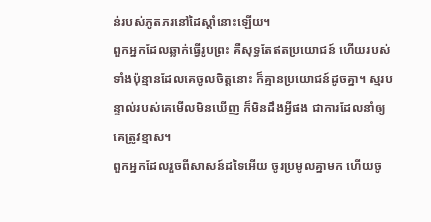ន់របស់ភូតភរនៅដៃស្តាំនោះឡើយ។
ពួកអ្នកដែលឆ្លាក់ធ្វើរូបព្រះ គឺសុទ្ធតែឥតប្រយោជន៍ ហើយរបស់ទាំងប៉ុន្មានដែលគេចូលចិត្តនោះ ក៏គ្មានប្រយោជន៍ដូចគ្នា។ ស្មរបន្ទាល់របស់គេមើលមិនឃើញ ក៏មិនដឹងអ្វីផង ជាការដែលនាំឲ្យគេត្រូវខ្មាស។
ពួកអ្នកដែលរួចពីសាសន៍ដទៃអើយ ចូរប្រមូលគ្នាមក ហើយចូ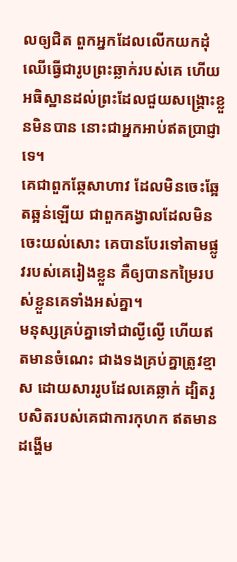លឲ្យជិត ពួកអ្នកដែលលើកយកដុំឈើធ្វើជារូបព្រះឆ្លាក់របស់គេ ហើយអធិស្ឋានដល់ព្រះដែលជួយសង្គ្រោះខ្លួនមិនបាន នោះជាអ្នកអាប់ឥតប្រាជ្ញាទេ។
គេជាពួកឆ្កែសាហាវ ដែលមិនចេះឆ្អែតឆ្អន់ឡើយ ជាពួកគង្វាលដែលមិនចេះយល់សោះ គេបានបែរទៅតាមផ្លូវរបស់គេរៀងខ្លួន គឺឲ្យបានកម្រៃរបស់ខ្លួនគេទាំងអស់គ្នា។
មនុស្សគ្រប់គ្នាទៅជាល្ងីល្ងើ ហើយឥតមានចំណេះ ជាងទងគ្រប់គ្នាត្រូវខ្មាស ដោយសាររូបដែលគេឆ្លាក់ ដ្បិតរូបសិតរបស់គេជាការកុហក ឥតមានដង្ហើម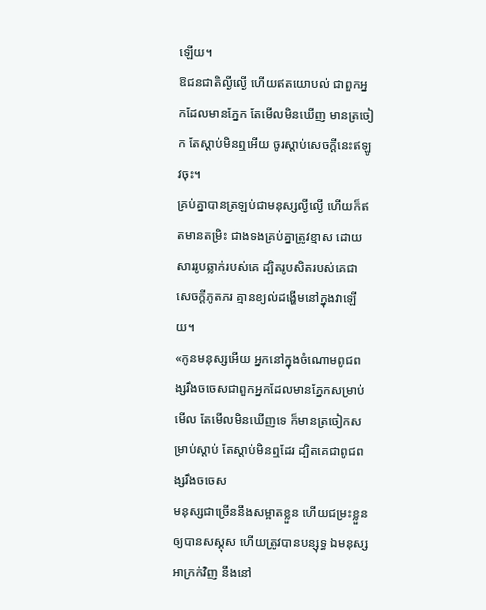ឡើយ។
ឱជនជាតិល្ងីល្ងើ ហើយឥតយោបល់ ជាពួកអ្នកដែលមានភ្នែក តែមើលមិនឃើញ មានត្រចៀក តែស្តាប់មិនឮអើយ ចូរស្តាប់សេចក្ដីនេះឥឡូវចុះ។
គ្រប់គ្នាបានត្រឡប់ជាមនុស្សល្ងីល្ងើ ហើយក៏ឥតមានតម្រិះ ជាងទងគ្រប់គ្នាត្រូវខ្មាស ដោយសាររូបឆ្លាក់របស់គេ ដ្បិតរូបសិតរបស់គេជាសេចក្ដីភូតភរ គ្មានខ្យល់ដង្ហើមនៅក្នុងវាឡើយ។
«កូនមនុស្សអើយ អ្នកនៅក្នុងចំណោមពូជពង្សរឹងចចេសជាពួកអ្នកដែលមានភ្នែកសម្រាប់មើល តែមើលមិនឃើញទេ ក៏មានត្រចៀកសម្រាប់ស្តាប់ តែស្តាប់មិនឮដែរ ដ្បិតគេជាពូជពង្សរឹងចចេស
មនុស្សជាច្រើននឹងសម្អាតខ្លួន ហើយជម្រះខ្លួនឲ្យបានសស្គុស ហើយត្រូវបានបន្សុទ្ធ ឯមនុស្សអាក្រក់វិញ នឹងនៅ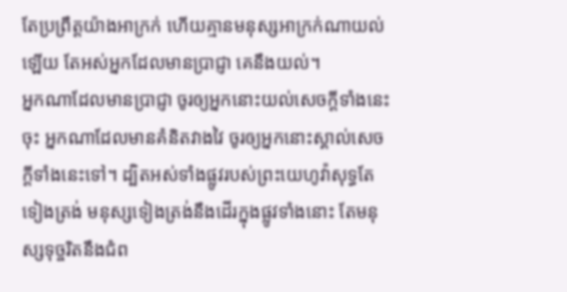តែប្រព្រឹត្តយ៉ាងអាក្រក់ ហើយគ្មានមនុស្សអាក្រក់ណាយល់ឡើយ តែអស់អ្នកដែលមានប្រាជ្ញា គេនឹងយល់។
អ្នកណាដែលមានប្រាជ្ញា ចូរឲ្យអ្នកនោះយល់សេចក្ដីទាំងនេះចុះ អ្នកណាដែលមានគំនិតវាងវៃ ចូរឲ្យអ្នកនោះស្គាល់សេចក្ដីទាំងនេះទៅ។ ដ្បិតអស់ទាំងផ្លូវរបស់ព្រះយេហូវ៉ាសុទ្ធតែទៀងត្រង់ មនុស្សទៀងត្រង់នឹងដើរក្នុងផ្លូវទាំងនោះ តែមនុស្សទុច្ចរិតនឹងជំព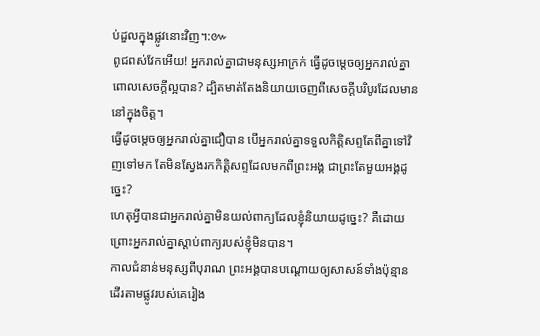ប់ដួលក្នុងផ្លូវនោះវិញ។:៚
ពូជពស់វែកអើយ! អ្នករាល់គ្នាជាមនុស្សអាក្រក់ ធ្វើដូចម្តេចឲ្យអ្នករាល់គ្នាពោលសេចក្តីល្អបាន? ដ្បិតមាត់តែងនិយាយចេញពីសេចក្តីបរិបូរដែលមាននៅក្នុងចិត្ត។
ធ្វើដូចម្តេចឲ្យអ្នករាល់គ្នាជឿបាន បើអ្នករាល់គ្នាទទួលកិត្តិសព្ទតែពីគ្នាទៅវិញទៅមក តែមិនស្វែងរកកិត្តិសព្ទដែលមកពីព្រះអង្គ ជាព្រះតែមួយអង្គដូច្នេះ?
ហេតុអ្វីបានជាអ្នករាល់គ្នាមិនយល់ពាក្យដែលខ្ញុំនិយាយដូច្នេះ? គឺដោយព្រោះអ្នករាល់គ្នាស្តាប់ពាក្យរបស់ខ្ញុំមិនបាន។
កាលជំនាន់មនុស្សពីបុរាណ ព្រះអង្គបានបណ្ដោយឲ្យសាសន៍ទាំងប៉ុន្មាន ដើរតាមផ្លូវរបស់គេរៀង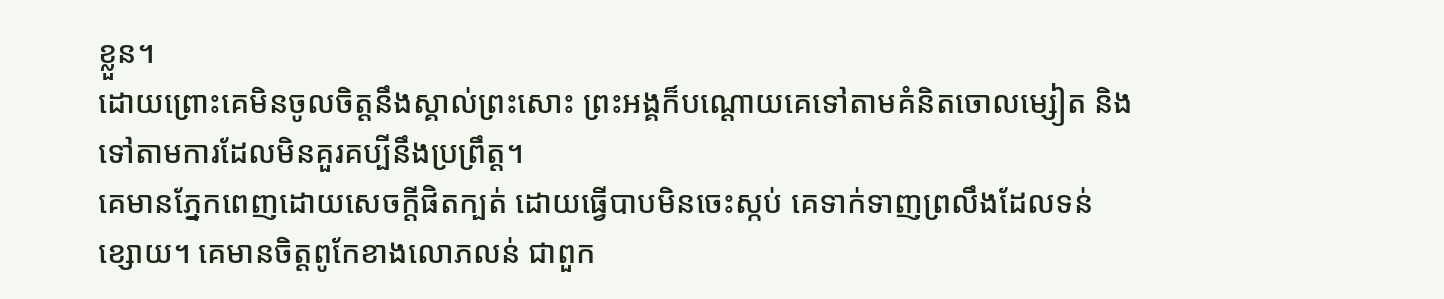ខ្លួន។
ដោយព្រោះគេមិនចូលចិត្តនឹងស្គាល់ព្រះសោះ ព្រះអង្គក៏បណ្ដោយគេទៅតាមគំនិតចោលម្សៀត និងទៅតាមការដែលមិនគួរគប្បីនឹងប្រព្រឹត្ត។
គេមានភ្នែកពេញដោយសេចក្តីផិតក្បត់ ដោយធ្វើបាបមិនចេះស្កប់ គេទាក់ទាញព្រលឹងដែលទន់ខ្សោយ។ គេមានចិត្តពូកែខាងលោភលន់ ជាពួក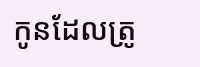កូនដែលត្រូ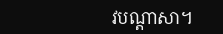វបណ្ដាសា។